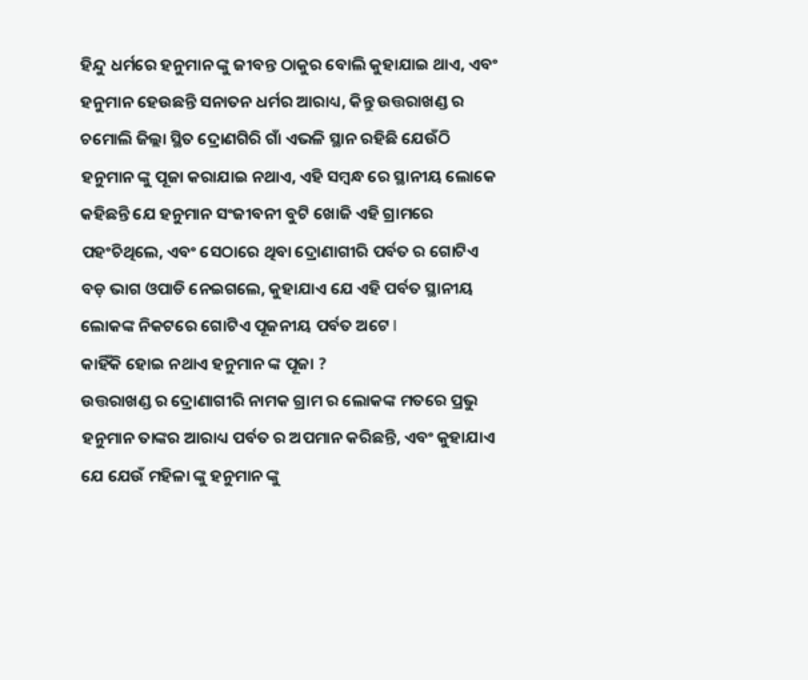ହିନ୍ଦୁ ଧର୍ମରେ ହନୁମାନ ଙ୍କୁ ଜୀବନ୍ତ ଠାକୁର ବୋଲି କୁହାଯାଇ ଥାଏ, ଏବଂ ହନୁମାନ ହେଉଛନ୍ତି ସନାତନ ଧର୍ମର ଆରାଧ୍ୟ, କିନ୍ତୁ ଉତ୍ତରାଖଣ୍ଡ ର ଚମୋଲି ଜିଲ୍ଲା ସ୍ଥିତ ଦ୍ରୋଣଗିରି ଗାଁ ଏଭଳି ସ୍ଥାନ ରହିଛି ଯେଉଁଠି ହନୁମାନ ଙ୍କୁ ପୂଜା କରାଯାଇ ନଥାଏ, ଏହି ସମ୍ବନ୍ଧ ରେ ସ୍ଥାନୀୟ ଲୋକେ କହିଛନ୍ତି ଯେ ହନୁମାନ ସଂଜୀବନୀ ବୁଟି ଖୋଜି ଏହି ଗ୍ରାମରେ ପହଂଚିଥିଲେ, ଏବଂ ସେଠାରେ ଥିବା ଦ୍ରୋଣାଗୀରି ପର୍ବତ ର ଗୋଟିଏ ବଡ଼ ଭାଗ ଓପାଡି ନେଇଗଲେ, କୁହାଯାଏ ଯେ ଏହି ପର୍ବତ ସ୍ଥାନୀୟ ଲୋକଙ୍କ ନିକଟରେ ଗୋଟିଏ ପୂଜନୀୟ ପର୍ବତ ଅଟେ l
କାହିଁକି ହୋଇ ନଥାଏ ହନୁମାନ ଙ୍କ ପୂଜା ?
ଉତ୍ତରାଖଣ୍ଡ ର ଦ୍ରୋଣାଗୀରି ନାମକ ଗ୍ରାମ ର ଲୋକଙ୍କ ମତରେ ପ୍ରଭୁ ହନୁମାନ ତାଙ୍କର ଆରାଧ୍ୟ ପର୍ବତ ର ଅପମାନ କରିଛନ୍ତି, ଏବଂ କୁହାଯାଏ ଯେ ଯେଉଁ ମହିଳା ଙ୍କୁ ହନୁମାନ ଙ୍କୁ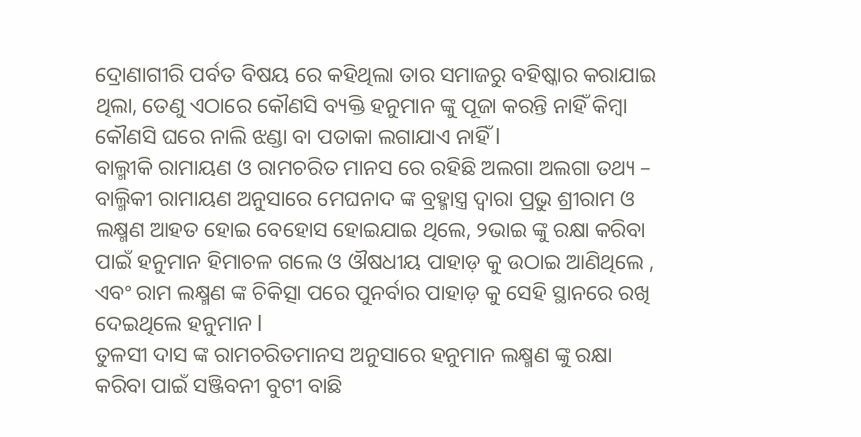ଦ୍ରୋଣାଗୀରି ପର୍ବତ ବିଷୟ ରେ କହିଥିଲା ତାର ସମାଜରୁ ବହିଷ୍କାର କରାଯାଇ ଥିଲା, ତେଣୁ ଏଠାରେ କୌଣସି ବ୍ୟକ୍ତି ହନୁମାନ ଙ୍କୁ ପୂଜା କରନ୍ତି ନାହିଁ କିମ୍ବା କୌଣସି ଘରେ ନାଲି ଝଣ୍ଡା ବା ପତାକା ଲଗାଯାଏ ନାହିଁ l
ବାଲ୍ମୀକି ରାମାୟଣ ଓ ରାମଚରିତ ମାନସ ରେ ରହିଛି ଅଲଗା ଅଲଗା ତଥ୍ୟ –
ବାଲ୍ମିକୀ ରାମାୟଣ ଅନୁସାରେ ମେଘନାଦ ଙ୍କ ବ୍ରହ୍ମାସ୍ତ୍ର ଦ୍ୱାରା ପ୍ରଭୁ ଶ୍ରୀରାମ ଓ ଲକ୍ଷ୍ମଣ ଆହତ ହୋଇ ବେହୋସ ହୋଇଯାଇ ଥିଲେ, ୨ଭାଇ ଙ୍କୁ ରକ୍ଷା କରିବା ପାଇଁ ହନୁମାନ ହିମାଚଳ ଗଲେ ଓ ଔଷଧୀୟ ପାହାଡ଼ କୁ ଉଠାଇ ଆଣିଥିଲେ , ଏବଂ ରାମ ଲକ୍ଷ୍ମଣ ଙ୍କ ଚିକିତ୍ସା ପରେ ପୁନର୍ବାର ପାହାଡ଼ କୁ ସେହି ସ୍ଥାନରେ ରଖି ଦେଇଥିଲେ ହନୁମାନ l
ତୁଳସୀ ଦାସ ଙ୍କ ରାମଚରିତମାନସ ଅନୁସାରେ ହନୁମାନ ଲକ୍ଷ୍ମଣ ଙ୍କୁ ରକ୍ଷା କରିବା ପାଇଁ ସଞ୍ଜିବନୀ ବୁଟୀ ବାଛି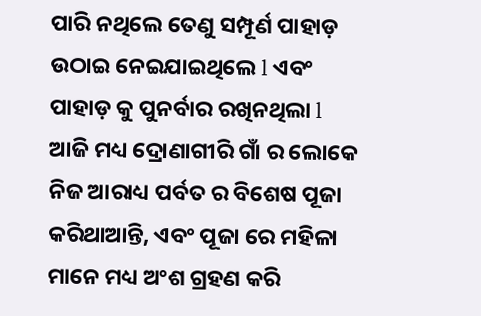ପାରି ନଥିଲେ ତେଣୁ ସମ୍ପୂର୍ଣ ପାହାଡ଼ ଉଠାଇ ନେଇଯାଇଥିଲେ l ଏବଂ ପାହାଡ଼ କୁ ପୁନର୍ବାର ରଖିନଥିଲା l
ଆଜି ମଧ୍ୟ ଦ୍ରୋଣାଗୀରି ଗାଁ ର ଲୋକେ ନିଜ ଆରାଧ୍ୟ ପର୍ବତ ର ବିଶେଷ ପୂଜା କରିଥାଆନ୍ତି, ଏବଂ ପୂଜା ରେ ମହିଳା ମାନେ ମଧ୍ୟ ଅଂଶ ଗ୍ରହଣ କରି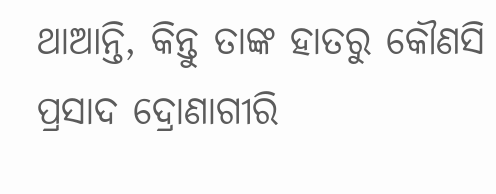ଥାଆନ୍ତି, କିନ୍ତୁ ତାଙ୍କ ହାତରୁ କୌଣସି ପ୍ରସାଦ ଦ୍ରୋଣାଗୀରି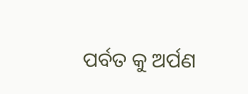ପର୍ବତ କୁ ଅର୍ପଣ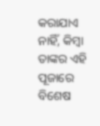କରାଯାଏ ନାହିଁ, କିମ୍ବା ତାଙ୍କର ଏହି ପୂଜାରେ ବିଶେଷ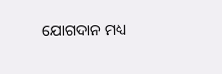ଯୋଗଦାନ ମଧ୍ୟ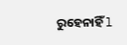ରୁହେନାହିଁ l